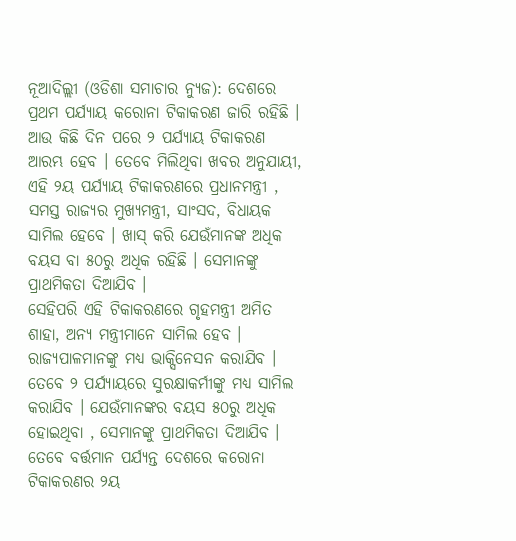ନୂଆଦିଲ୍ଲୀ (ଓଡିଶା ସମାଚାର ନ୍ୟୁଜ): ଦେଶରେ ପ୍ରଥମ ପର୍ଯ୍ୟାୟ କରୋନା ଟିକାକରଣ ଜାରି ରହିଛି । ଆଉ କିଛି ଦିନ ପରେ ୨ ପର୍ଯ୍ୟାୟ ଟିକାକରଣ ଆରମ୍ଭ ହେବ । ତେବେ ମିଲିଥିବା ଖବର ଅନୁଯାୟୀ, ଏହି ୨ୟ ପର୍ଯ୍ୟାୟ ଟିକାକରଣରେ ପ୍ରଧାନମନ୍ତ୍ରୀ , ସମସ୍ତ ରାଜ୍ୟର ମୁଖ୍ୟମନ୍ତ୍ରୀ, ସାଂସଦ, ବିଧାୟକ ସାମିଲ ହେବେ । ଖାସ୍ କରି ଯେଉଁମାନଙ୍କ ଅଧିକ ବୟସ ବା ୫୦ରୁ ଅଧିକ ରହିଛି । ସେମାନଙ୍କୁ ପ୍ରାଥମିକତା ଦିଆଯିବ ।
ସେହିପରି ଏହି ଟିକାକରଣରେ ଗୃହମନ୍ତ୍ରୀ ଅମିତ ଶାହା, ଅନ୍ୟ ମନ୍ତ୍ରୀମାନେ ସାମିଲ ହେବ । ରାଜ୍ୟପାଳମାନଙ୍କୁ ମଧ୍ୟ ଭାକ୍ସିନେସନ କରାଯିବ । ତେବେ ୨ ପର୍ଯ୍ୟାୟରେ ସୁରକ୍ଷାକର୍ମୀଙ୍କୁ ମଧ୍ୟ ସାମିଲ କରାଯିବ । ଯେଉଁମାନଙ୍କର ବୟସ ୫୦ରୁ ଅଧିକ ହୋଇଥିବା , ସେମାନଙ୍କୁ ପ୍ରାଥମିକତା ଦିଆଯିବ । ତେବେ ବର୍ତ୍ତମାନ ପର୍ଯ୍ୟନ୍ତ ଦେଶରେ କରୋନା ଟିକାକରଣର ୨ୟ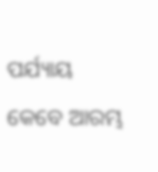ପର୍ଯ୍ୟାୟ କେବେ ଆରମ୍ଭ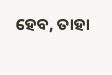ହେବ, ତାହା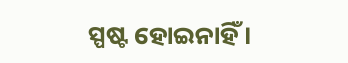ସ୍ପଷ୍ଟ ହୋଇନାହିଁ ।